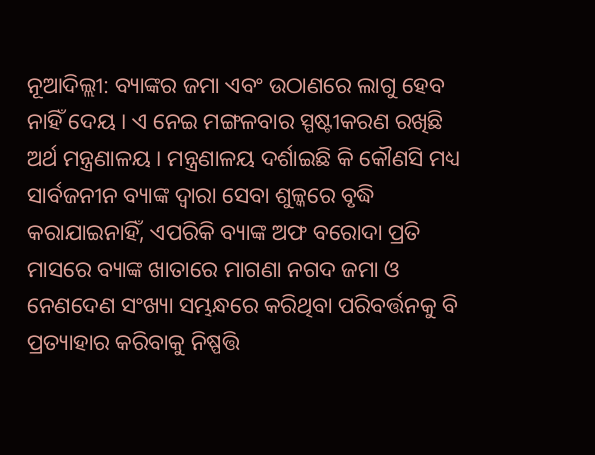ନୂଆଦିଲ୍ଲୀ: ବ୍ୟାଙ୍କର ଜମା ଏବଂ ଉଠାଣରେ ଲାଗୁ ହେବ ନାହିଁ ଦେୟ । ଏ ନେଇ ମଙ୍ଗଳବାର ସ୍ପଷ୍ଟୀକରଣ ରଖିଛି ଅର୍ଥ ମନ୍ତ୍ରଣାଳୟ । ମନ୍ତ୍ରଣାଳୟ ଦର୍ଶାଇଛି କି କୌଣସି ମଧ୍ୟ ସାର୍ବଜନୀନ ବ୍ୟାଙ୍କ ଦ୍ବାରା ସେବା ଶୁଳ୍କରେ ବୃଦ୍ଧି କରାଯାଇନାହିଁ, ଏପରିକି ବ୍ୟାଙ୍କ ଅଫ ବରୋଦା ପ୍ରତି ମାସରେ ବ୍ୟାଙ୍କ ଖାତାରେ ମାଗଣା ନଗଦ ଜମା ଓ ନେଣଦେଣ ସଂଖ୍ୟା ସମ୍ଭନ୍ଧରେ କରିଥିବା ପରିବର୍ତ୍ତନକୁ ବି ପ୍ରତ୍ୟାହାର କରିବାକୁ ନିଷ୍ପତ୍ତି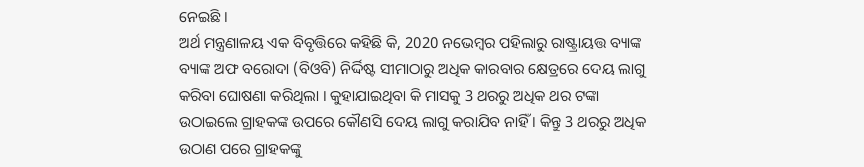ନେଇଛି ।
ଅର୍ଥ ମନ୍ତ୍ରଣାଳୟ ଏକ ବିବୃତ୍ତିରେ କହିଛି କି, 2020 ନଭେମ୍ବର ପହିଲାରୁ ରାଷ୍ଟ୍ରାୟତ୍ତ ବ୍ୟାଙ୍କ ବ୍ୟାଙ୍କ ଅଫ ବରୋଦା (ବିଓବି) ନିର୍ଦ୍ଦିଷ୍ଟ ସୀମାଠାରୁ ଅଧିକ କାରବାର କ୍ଷେତ୍ରରେ ଦେୟ ଲାଗୁ କରିବା ଘୋଷଣା କରିଥିଲା । କୁହାଯାଇଥିବା କି ମାସକୁ 3 ଥରରୁ ଅଧିକ ଥର ଟଙ୍କା ଉଠାଇଲେ ଗ୍ରାହକଙ୍କ ଉପରେ କୌଣସି ଦେୟ ଲାଗୁ କରାଯିବ ନାହିଁ । କିନ୍ତୁ 3 ଥରରୁ ଅଧିକ ଉଠାଣ ପରେ ଗ୍ରାହକଙ୍କୁ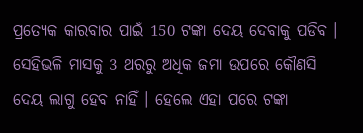ପ୍ରତ୍ୟେକ କାରବାର ପାଇଁ 150 ଟଙ୍କା ଦେୟ ଦେବାକୁ ପଡିବ । ସେହିଭଳି ମାସକୁ 3 ଥରରୁ ଅଧିକ ଜମା ଉପରେ କୌଣସି ଦେୟ ଲାଗୁ ହେବ ନାହିଁ । ହେଲେ ଏହା ପରେ ଟଙ୍କା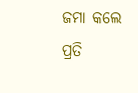ଜମା କଲେ ପ୍ରତି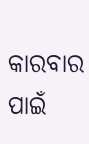କାରବାର ପାଇଁ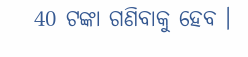40 ଟଙ୍କା ଗଣିବାକୁ ହେବ ।